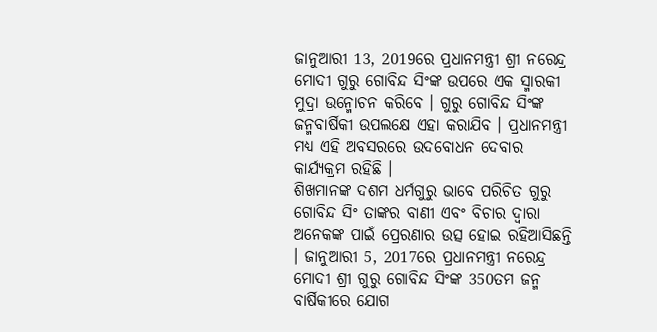ଜାନୁଆରୀ 13, 2019ରେ ପ୍ରଧାନମନ୍ତ୍ରୀ ଶ୍ରୀ ନରେନ୍ଦ୍ର ମୋଦୀ ଗୁରୁ ଗୋବିନ୍ଦ ସିଂଙ୍କ ଉପରେ ଏକ ସ୍ମାରକୀ ମୁଦ୍ରା ଉନ୍ମୋଚନ କରିବେ । ଗୁରୁ ଗୋବିନ୍ଦ ସିଂଙ୍କ ଜନ୍ମବାର୍ଷିକୀ ଉପଲକ୍ଷେ ଏହା କରାଯିବ । ପ୍ରଧାନମନ୍ତ୍ରୀ ମଧ୍ୟ ଏହି ଅବସରରେ ଉଦବୋଧନ ଦେବାର କାର୍ଯ୍ୟକ୍ରମ ରହିଛି ।
ଶିଖମାନଙ୍କ ଦଶମ ଧର୍ମଗୁରୁ ଭାବେ ପରିଚିତ ଗୁରୁ ଗୋବିନ୍ଦ ସିଂ ତାଙ୍କର ବାଣୀ ଏବଂ ବିଚାର ଦ୍ୱାରା ଅନେକଙ୍କ ପାଇଁ ପ୍ରେରଣାର ଉତ୍ସ ହୋଇ ରହିଆସିଛନ୍ତି । ଜାନୁଆରୀ 5, 2017ରେ ପ୍ରଧାନମନ୍ତ୍ରୀ ନରେନ୍ଦ୍ର ମୋଦୀ ଶ୍ରୀ ଗୁରୁ ଗୋବିନ୍ଦ ସିଂଙ୍କ 350ତମ ଜନ୍ମ ବାର୍ଷିକୀରେ ଯୋଗ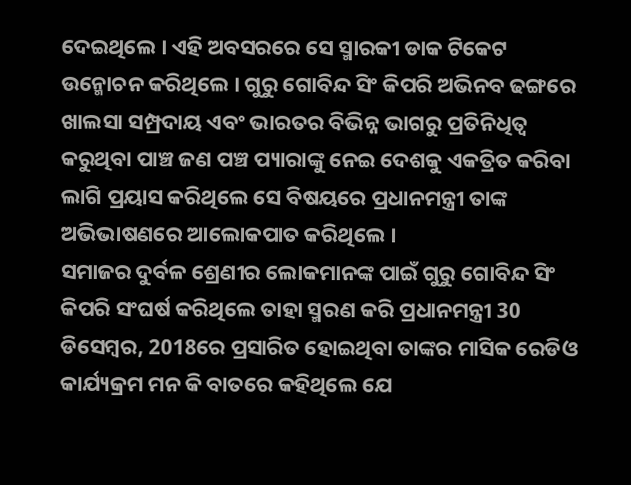ଦେଇଥିଲେ । ଏହି ଅବସରରେ ସେ ସ୍ମାରକୀ ଡାକ ଟିକେଟ ଉନ୍ମୋଚନ କରିଥିଲେ । ଗୁରୁ ଗୋବିନ୍ଦ ସିଂ କିପରି ଅଭିନବ ଢଙ୍ଗରେ ଖାଲସା ସମ୍ପ୍ରଦାୟ ଏବଂ ଭାରତର ବିଭିନ୍ନ ଭାଗରୁ ପ୍ରତିନିଧିତ୍ୱ କରୁଥିବା ପାଞ୍ଚ ଜଣ ପଞ୍ଚ ପ୍ୟାରାଙ୍କୁ ନେଇ ଦେଶକୁ ଏକତ୍ରିତ କରିବା ଲାଗି ପ୍ରୟାସ କରିଥିଲେ ସେ ବିଷୟରେ ପ୍ରଧାନମନ୍ତ୍ରୀ ତାଙ୍କ ଅଭିଭାଷଣରେ ଆଲୋକପାତ କରିଥିଲେ ।
ସମାଜର ଦୁର୍ବଳ ଶ୍ରେଣୀର ଲୋକମାନଙ୍କ ପାଇଁ ଗୁରୁ ଗୋବିନ୍ଦ ସିଂ କିପରି ସଂଘର୍ଷ କରିଥିଲେ ତାହା ସ୍ମରଣ କରି ପ୍ରଧାନମନ୍ତ୍ରୀ 30 ଡିସେମ୍ବର, 2018ରେ ପ୍ରସାରିତ ହୋଇଥିବା ତାଙ୍କର ମାସିକ ରେଡିଓ କାର୍ଯ୍ୟକ୍ରମ ମନ କି ବାତରେ କହିଥିଲେ ଯେ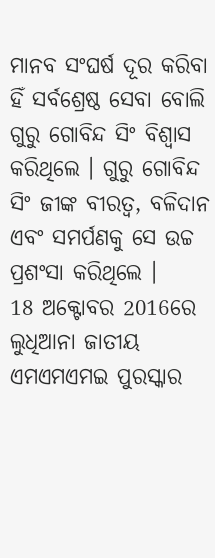ମାନବ ସଂଘର୍ଷ ଦୂର କରିବା ହିଁ ସର୍ବଶ୍ରେଷ୍ଠ ସେବା ବୋଲି ଗୁରୁ ଗୋବିନ୍ଦ ସିଂ ବିଶ୍ୱାସ କରିଥିଲେ । ଗୁରୁ ଗୋବିନ୍ଦ ସିଂ ଜୀଙ୍କ ବୀରତ୍ୱ, ବଳିଦାନ ଏବଂ ସମର୍ପଣକୁ ସେ ଉଚ୍ଚ ପ୍ରଶଂସା କରିଥିଲେ ।
18 ଅକ୍ଟୋବର 2016ରେ ଲୁଧିଆନା ଜାତୀୟ ଏମଏମଏମଇ ପୁରସ୍କାର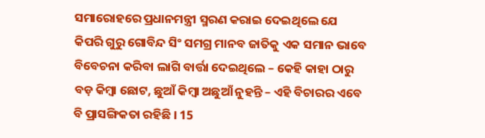ସମାରୋହରେ ପ୍ରଧାନମନ୍ତ୍ରୀ ସ୍ମରଣ କରାଇ ଦେଇଥିଲେ ଯେ କିପରି ଗୁରୁ ଗୋବିନ୍ଦ ସିଂ ସମଗ୍ର ମାନବ ଜାତିକୁ ଏକ ସମାନ ଭାବେ ବିବେଚନା କରିବା ଲାଗି ବାର୍ତ୍ତା ଦେଇଥିଲେ – କେହି କାହା ଠାରୁ ବଡ଼ କିମ୍ବା ଛୋଟ, ଛୁଆଁ କିମ୍ବା ଅଛୁଆଁ ନୁହନ୍ତି – ଏହି ବିଚାରର ଏବେ ବି ପ୍ରାସଙ୍ଗିକତା ରହିଛି । 15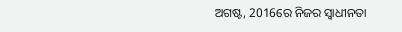ଅଗଷ୍ଟ, 2016ରେ ନିଜର ସ୍ୱାଧୀନତା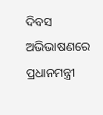ଦିବସ ଅଭିଭାଷଣରେ ପ୍ରଧାନମନ୍ତ୍ରୀ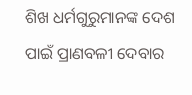ଶିଖ ଧର୍ମଗୁରୁମାନଙ୍କ ଦେଶ ପାଇଁ ପ୍ରାଣବଳୀ ଦେବାର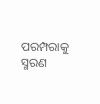ପରମ୍ପରାକୁ ସ୍ମରଣ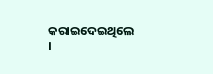କରାଇଦେଇଥିଲେ ।